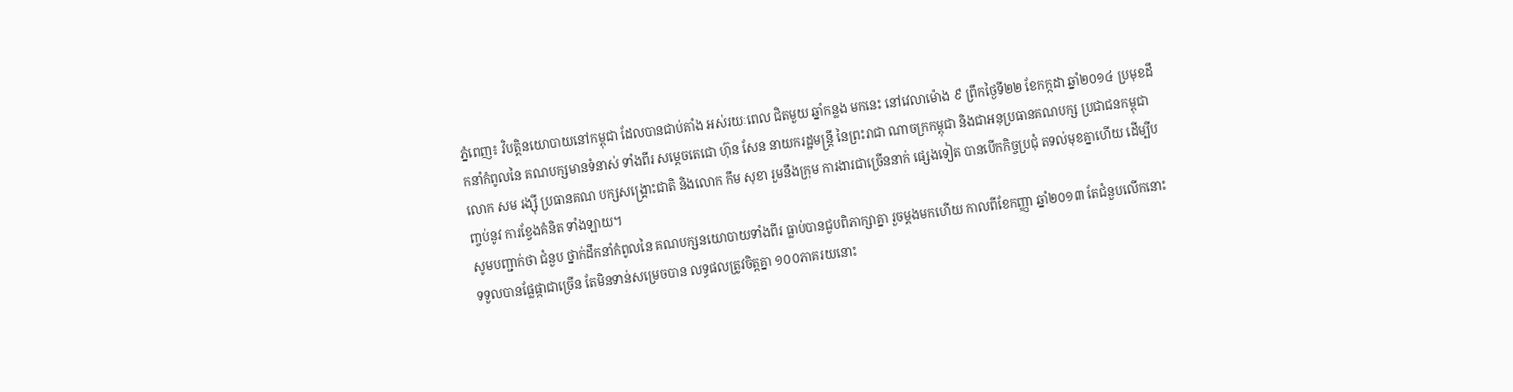ភ្នំពេញ៖ វិបត្តិនយោបាយនៅកម្ពុជា ដែលបានជាប់គាំង អស់រយៈពេល ជិតមួយ ឆ្នាំកន្លង មកនេះ នៅវេលាម៉ោង ៩ ព្រឹកថ្ងៃទី២២ ខែកក្កដា ឆ្នាំ២០១៤ ប្រមុខដឹកនាំកំពូលនៃ គណបក្សមានទំនាស់ ទាំងពីរ សម្តេចតេជោ ហ៊ុន សែន នាយករដ្ឋមន្រ្តី នៃព្រះរាជា ណាចក្រកម្ពុជា និងជាអនុប្រធានគណបក្ស ប្រជាជនកម្ពុជា លោក សម រង្ស៊ី ប្រធានគណ បក្សសង្រ្គោះជាតិ និងលោក កឹម សុខា រួមនឹងក្រុម ការងារជាច្រើននាក់ ផ្សេងទៀត បានបើកកិច្ចប្រជុំ តទល់មុខគ្នាហើយ ដើម្បីបញ្ចប់នូវ ការខ្វែងគំនិត ទាំងឡាយ។
សូមបញ្ជាក់ថា ជំនួប ថ្នាក់ដឹកនាំកំពូលនៃ គណបក្សនយោបាយទាំងពីរ ធ្លាប់បានជួបពិភាក្សាគ្នា រួចម្តងមកហើយ កាលពីខែកញ្ញា ឆ្នាំ២០១៣ តែជំនួបលើកនោះ ទទួលបានផ្លែផ្កាជាច្រើន តែមិនទាន់សម្រេចបាន លទ្ធផលត្រូវចិត្តគ្នា ១០០ភាគរយនោះ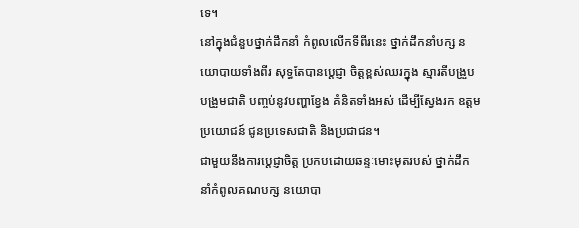ទេ។
នៅក្នុងជំនួបថ្នាក់ដឹកនាំ កំពូលលើកទីពីរនេះ ថ្នាក់ដឹកនាំបក្ស នយោបាយទាំងពីរ សុទ្ធតែបានប្តេជ្ញា ចិត្តខ្ពស់ឈរក្នុង ស្មារតីបង្រួបបង្រួមជាតិ បញ្ចប់នូវបញ្ហាខ្វែង គំនិតទាំងអស់ ដើម្បីស្វែងរក ឧត្តមប្រយោជន៍ ជូនប្រទេសជាតិ និងប្រជាជន។
ជាមួយនឹងការប្តេជ្ញាចិត្ត ប្រកបដោយឆន្ទៈមោះមុតរបស់ ថ្នាក់ដឹកនាំកំពូលគណបក្ស នយោបា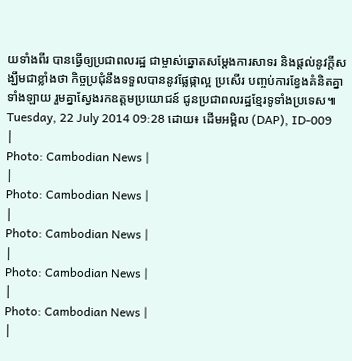យទាំងពីរ បានធ្វើឲ្យប្រជាពលរដ្ឋ ជាម្ចាស់ឆ្នោតសម្តែងការសាទរ និងផ្តល់នូវក្តីសង្ឃឹមជាខ្លាំងថា កិច្ចប្រជុំនឹងទទួលបាននូវផ្លែផ្កាល្អ ប្រសើរ បញ្ចប់ការខ្វែងគំនិតគ្នាទាំងឡាយ រួមគ្នាស្វែងរកឧត្តមប្រយោជន៍ ជូនប្រជាពលរដ្ឋខ្មែរទូទាំងប្រទេស៕
Tuesday, 22 July 2014 09:28 ដោយ៖ ដើមអម្ពិល (DAP), ID-009
|
Photo: Cambodian News |
|
Photo: Cambodian News |
|
Photo: Cambodian News |
|
Photo: Cambodian News |
|
Photo: Cambodian News |
|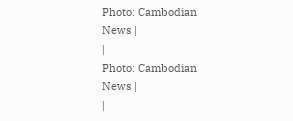Photo: Cambodian News |
|
Photo: Cambodian News |
|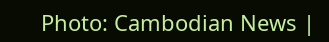Photo: Cambodian News |